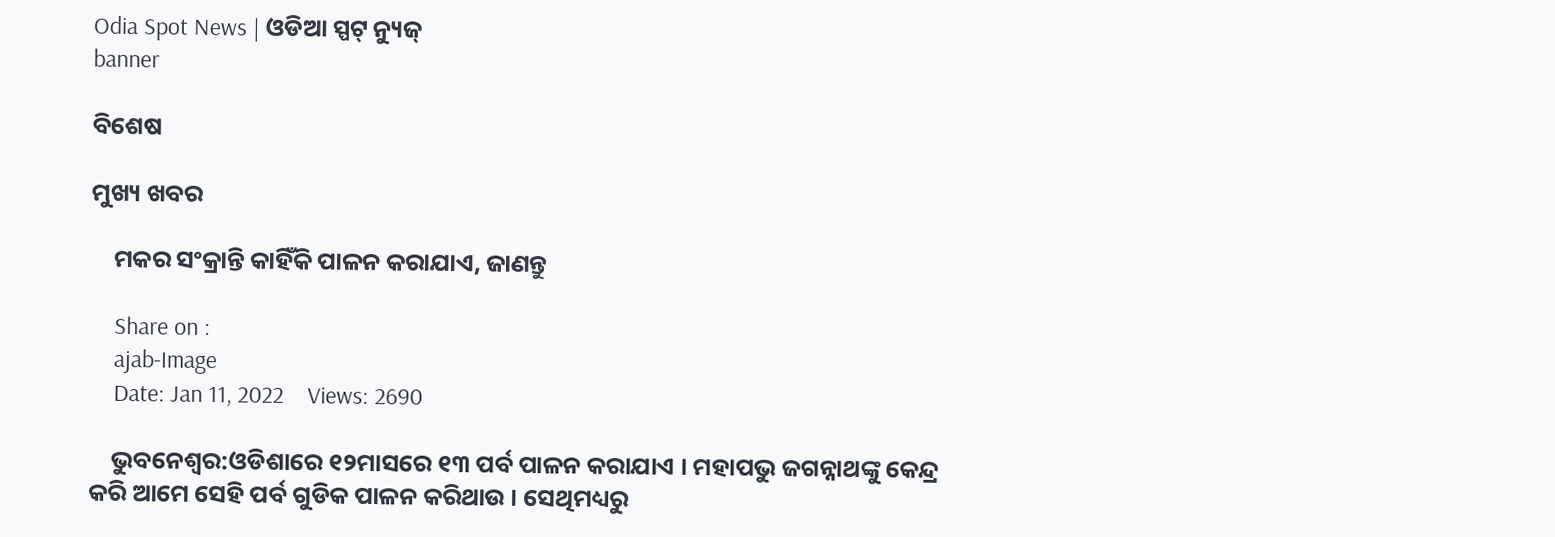Odia Spot News | ଓଡିଆ ସ୍ପଟ୍ ନ୍ୟୁଜ୍
banner

ବିଶେଷ

ମୁଖ୍ୟ ଖବର

    ମକର ସଂକ୍ରାନ୍ତି କାହିଁକି ପାଳନ କରାଯାଏ, ଜାଣନ୍ତୁ

    Share on :
    ajab-Image
    Date: Jan 11, 2022    Views: 2690

    ଭୁବନେଶ୍ୱର:ଓଡିଶାରେ ୧୨ମାସରେ ୧୩ ପର୍ବ ପାଳନ କରାଯାଏ । ମହାପଭୁ ଜଗନ୍ନାଥଙ୍କୁ କେନ୍ଦ୍ର କରି ଆମେ ସେହି ପର୍ବ ଗୁଡିକ ପାଳନ କରିଥାଉ । ସେଥିମଧ୍ୟରୁ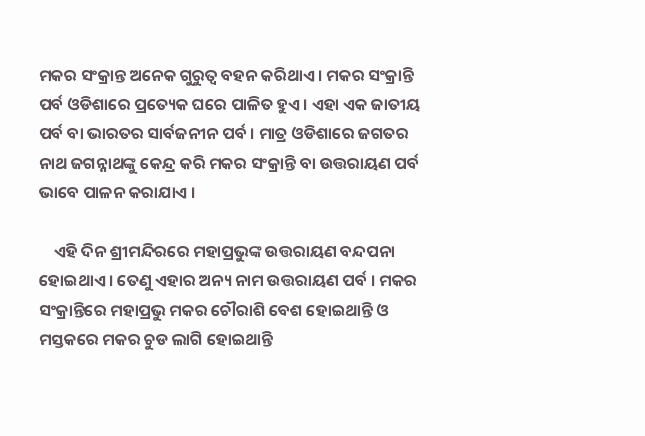ମକର ସଂକ୍ରାନ୍ତ ଅନେକ ଗୁରୁତ୍ୱ ବହନ କରିଥାଏ । ମକର ସଂକ୍ରାନ୍ତି ପର୍ବ ଓଡିଶାରେ ପ୍ରତ୍ୟେକ ଘରେ ପାଳିତ ହୁଏ । ଏହା ଏକ ଜାତୀୟ ପର୍ବ ବା ଭାରତର ସାର୍ବଜନୀନ ପର୍ବ । ମାତ୍ର ଓଡିଶାରେ ଜଗତର ନାଥ ଜଗନ୍ନାଥଙ୍କୁ କେନ୍ଦ୍ର କରି ମକର ସଂକ୍ରାନ୍ତି ବା ଉତ୍ତରାୟଣ ପର୍ବ ଭାବେ ପାଳନ କରାଯାଏ ।

    ଏହି ଦିନ ଶ୍ରୀମନ୍ଦିରରେ ମହାପ୍ରଭୁଙ୍କ ଉତ୍ତରାୟଣ ବନ୍ଦପନା ହୋଇଥାଏ । ତେଣୁ ଏହାର ଅନ୍ୟ ନାମ ଉତ୍ତରାୟଣ ପର୍ବ । ମକର ସଂକ୍ରାନ୍ତିରେ ମହାପ୍ରଭୁ ମକର ଚୌରାଶି ବେଶ ହୋଇଥାନ୍ତି ଓ ମସ୍ତକରେ ମକର ଚୁଡ ଲାଗି ହୋଇଥାନ୍ତି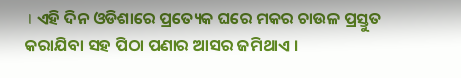। ଏହି ଦିନ ଓଡିଶାରେ ପ୍ରତ୍ୟେକ ଘରେ ମକର ଚାଉଳ ପ୍ରସ୍ତୁତ କରାଯିବା ସହ ପିଠା ପଣାର ଆସର ଜମିଥାଏ ।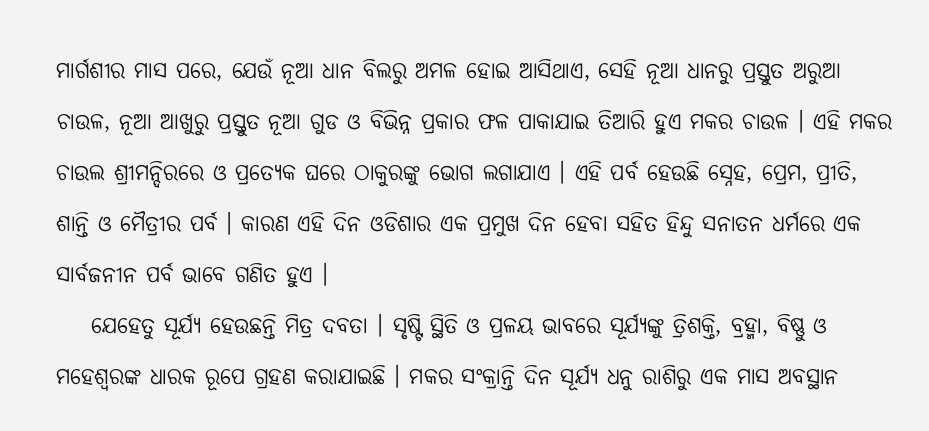ମାର୍ଗଶୀର ମାସ ପରେ, ଯେଉଁ ନୂଆ ଧାନ ବିଲରୁ ଅମଳ ହୋଇ ଆସିଥାଏ, ସେହି ନୂଆ ଧାନରୁ ପ୍ରସ୍ତୁତ ଅରୁଆ ଚାଉଳ, ନୂଆ ଆଖୁରୁ ପ୍ରସ୍ତୁତ ନୂଆ ଗୁଡ ଓ ବିଭିନ୍ନ ପ୍ରକାର ଫଳ ପାକାଯାଇ ତିଆରି ହୁଏ ମକର ଚାଉଳ । ଏହି ମକର ଚାଉଲ ଶ୍ରୀମନ୍ଦିରରେ ଓ ପ୍ରତ୍ୟେକ ଘରେ ଠାକୁରଙ୍କୁ ଭୋଗ ଲଗାଯାଏ । ଏହି ପର୍ବ ହେଉଛି ସ୍ନେହ, ପ୍ରେମ, ପ୍ରୀତି, ଶାନ୍ତି ଓ ମୈତ୍ରୀର ପର୍ବ । କାରଣ ଏହି ଦିନ ଓଡିଶାର ଏକ ପ୍ରମୁଖ ଦିନ ହେବା ସହିତ ହିନ୍ଦୁ ସନାତନ ଧର୍ମରେ ଏକ ସାର୍ବଜନୀନ ପର୍ବ ଭାବେ ଗଣିତ ହୁଏ ।
    ଯେହେତୁ ସୂର୍ଯ୍ୟ ହେଉଛନ୍ତି ମିତ୍ର ଦବତା । ସୃଷ୍ଟି ସ୍ଥିତି ଓ ପ୍ରଳୟ ଭାବରେ ସୂର୍ଯ୍ୟଙ୍କୁ ତ୍ରିଶକ୍ତି, ବ୍ରହ୍ମା, ବିଷ୍ଣୁ ଓ ମହେଶ୍ୱରଙ୍କ ଧାରକ ରୂପେ ଗ୍ରହଣ କରାଯାଇଛି । ମକର ସଂକ୍ରାନ୍ତି ଦିନ ସୂର୍ଯ୍ୟ ଧନୁ ରାଶିରୁ ଏକ ମାସ ଅବସ୍ଥାନ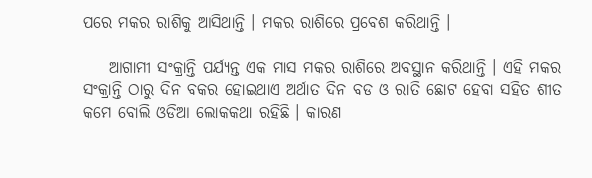ପରେ ମକର ରାଶିକୁ ଆସିଥାନ୍ତି । ମକର ରାଶିରେ ପ୍ରବେଶ କରିଥାନ୍ତି ।

    ଆଗାମୀ ସଂକ୍ରାନ୍ତି ପର୍ଯ୍ୟନ୍ତ ଏକ ମାସ ମକର ରାଶିରେ ଅବସ୍ଥାନ କରିଥାନ୍ତି । ଏହି ମକର ସଂକ୍ରାନ୍ତି ଠାରୁ ଦିନ ବକର ହୋଇଥାଏ ଅର୍ଥାତ ଦିନ ବଡ ଓ ରାତି ଛୋଟ ହେବା ସହିତ ଶୀତ କମେ ବୋଲି ଓଡିଆ ଲୋକକଥା ରହିଛି । କାରଣ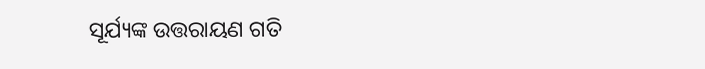ସୂର୍ଯ୍ୟଙ୍କ ଉତ୍ତରାୟଣ ଗତି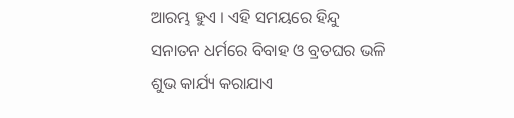ଆରମ୍ଭ ହୁଏ । ଏହି ସମୟରେ ହିନ୍ଦୁ ସନାତନ ଧର୍ମରେ ବିବାହ ଓ ବ୍ରତଘର ଭଳି ଶୁଭ କାର୍ଯ୍ୟ କରାଯାଏ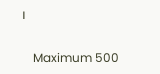।

    Maximum 500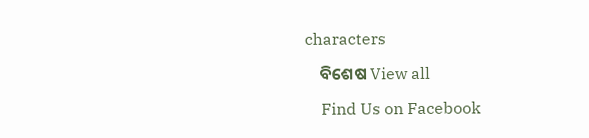characters

    ବିଶେଷ View all

    Find Us on Facebook